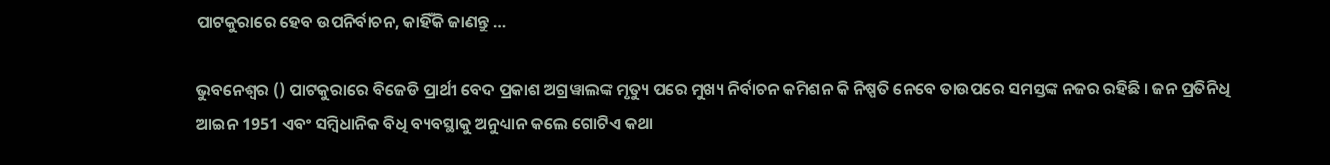ପାଟକୁରାରେ ହେବ ଉପନିର୍ବାଚନ, କାହିଁକି ଜାଣନ୍ତୁ …

ଭୁବନେଶ୍ୱର () ପାଟକୁରାରେ ବିଜେଡି ପ୍ରାର୍ଥୀ ବେଦ ପ୍ରକାଶ ଅଗ୍ରୱାଲଙ୍କ ମୃତ୍ୟୁ ପରେ ମୁଖ୍ୟ ନିର୍ବାଚନ କମିଶନ କି ନିଷ୍ପତି ନେବେ ତାଉପରେ ସମସ୍ତଙ୍କ ନଜର ରହିଛି । ଜନ ପ୍ରତିନିଧି ଆଇନ 1951 ଏବଂ ସମ୍ବିଧାନିକ ବିଧି ବ୍ୟବସ୍ଥାକୁ ଅନୁଧ୍ୟାନ କଲେ ଗୋଟିଏ କଥା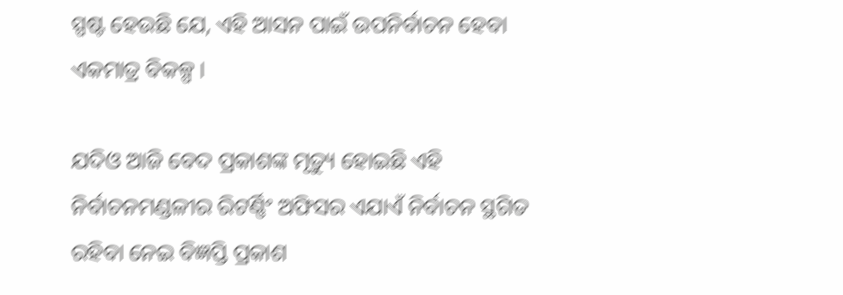ସ୍ପଷ୍ଟ ହେଉଛି ଯେ, ଏହି ଆସନ ପାଇଁ ଉପନିର୍ବାଚନ ହେବା ଏକମାତ୍ର ବିକଳ୍ପ ।

ଯଦିଓ ଆଜି ବେଦ ପ୍ରକାଶଙ୍କ ମୃତ୍ୟୁ ହୋଇଛି ଏହି ନିର୍ବାଚନମଣ୍ଡଳୀର ରିଟର୍ଣ୍ଣିଂ ଅଫିସର ଏଯାଏଁ ନିର୍ବାଚନ ସ୍ଥଗିତ ରହିବା ନେଇ ବିଜ୍ଞପ୍ତି ପ୍ରକାଶ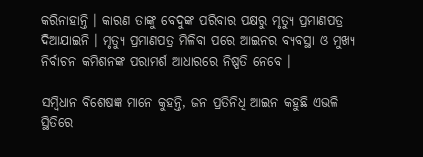କରିନାହାନ୍ତି । କାରଣ ତାଙ୍କୁ ବେଦୁଙ୍କ ପରିବାର ପକ୍ଷରୁ ମୃତ୍ୟୁ ପ୍ରମାଣପତ୍ର ଦିଆଯାଇନି । ମୃତ୍ୟୁ ପ୍ରମାଣପତ୍ର ମିଳିବା ପରେ ଆଇନର ବ୍ୟବସ୍ଥା ଓ ମୁଖ୍ୟ ନିର୍ବାଚନ କମିଶନଙ୍କ ପରାମର୍ଶ ଆଧାରରେ ନିଷ୍ପତି ନେବେ ।

ସମ୍ବିଧାନ ବିଶେଷଜ୍ଞ ମାନେ କୁହନ୍ତି, ଜନ ପ୍ରତିନିଧି ଆଇନ କହୁଛି ଏଭଳି ସ୍ଥିତିରେ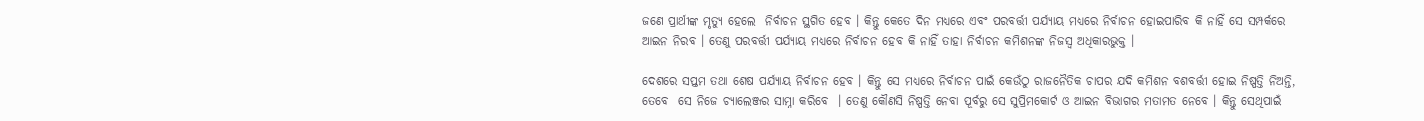ଜଣେ ପ୍ରାର୍ଥୀଙ୍କ ମୃତ୍ୟୁ ହେଲେ  ନିର୍ବାଚନ ସ୍ଥଗିତ ହେବ । କିନ୍ତୁ କେତେ ଦିନ ମଧ୍ୟରେ ଏବଂ ପରବର୍ତ୍ତୀ ପର୍ଯ୍ୟାୟ ମଧ୍ୟରେ ନିର୍ବାଚନ ହୋଇପାରିବ କି ନାହିଁ ସେ ସମ୍ପର୍କରେ ଆଇନ ନିରବ । ତେଣୁ ପରବର୍ତ୍ତୀ ପର୍ଯ୍ୟାୟ ମଧ୍ୟରେ ନିର୍ବାଚନ ହେବ କି ନାହିଁ ତାହା ନିର୍ବାଚନ କମିଶନଙ୍କ ନିଜସ୍ୱ ଅଧିକାରଭୁକ୍ତ ।

ଦେଶରେ ସପ୍ତମ ତଥା ଶେଷ ପର୍ଯ୍ୟାୟ ନିର୍ବାଚନ ହେବ । କିନ୍ତୁ ସେ ମଧ୍ୟରେ ନିର୍ବାଚନ ପାଇଁ କେଉଁଠୁ ରାଜନୈତିକ ଚାପର ଯଦି କମିଶନ ବଶବର୍ତ୍ତୀ ହୋଇ ନିଷ୍ପତ୍ତି ନିଅନ୍ତି, ତେବେ  ସେ ନିଜେ ଚ୍ୟାଲେଞ୍ଜର ସାମ୍ନା କରିବେ  । ତେଣୁ କୌଣସି ନିଷ୍ପତ୍ତି ନେବା ପୂର୍ବରୁ ସେ ସୁପ୍ରିମକୋର୍ଟ ଓ ଆଇନ ବିଭାଗର ମତାମତ ନେବେ । କିନ୍ତୁ ସେଥିପାଇଁ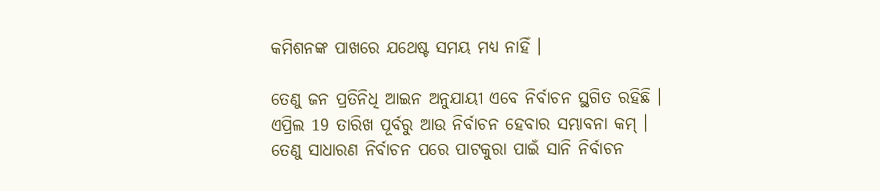କମିଶନଙ୍କ ପାଖରେ ଯଥେଷ୍ଟ ସମୟ ମଧ୍ୟ ନାହିଁ ।

ତେଣୁ ଜନ ପ୍ରତିନିଧି ଆଇନ ଅନୁଯାୟୀ ଏବେ ନିର୍ବାଚନ ସ୍ଥଗିତ ରହିଛି । ଏପ୍ରିଲ 19 ତାରିଖ ପୂର୍ବରୁ ଆଉ ନିର୍ବାଚନ ହେବାର ସମ୍ଭାବନା କମ୍ । ତେଣୁ ସାଧାରଣ ନିର୍ବାଚନ ପରେ ପାଟକୁରା ପାଇଁ ସାନି ନିର୍ବାଚନ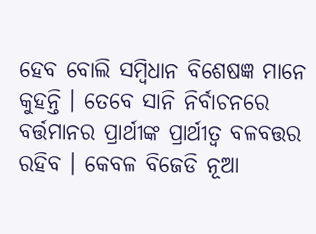ହେବ ବୋଲି ସମ୍ବିଧାନ ବିଶେଷଜ୍ଞ ମାନେ କୁହନ୍ତି । ତେବେ ସାନି ନିର୍ବାଚନରେ ବର୍ତ୍ତମାନର ପ୍ରାର୍ଥୀଙ୍କ ପ୍ରାର୍ଥୀତ୍ବ ବଳବତ୍ତର ରହିବ । କେବଳ ବିଜେଡି ନୂଆ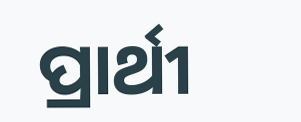ପ୍ରାର୍ଥୀ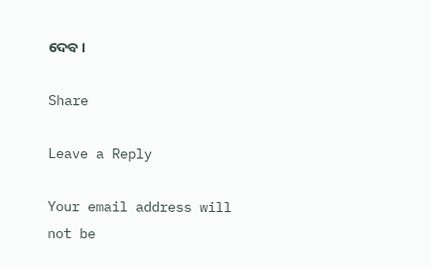ଦେବ ।

Share

Leave a Reply

Your email address will not be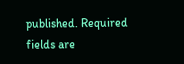published. Required fields are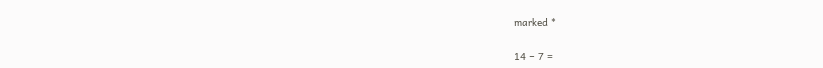marked *

14 − 7 =